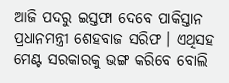ଆଜି ପଦରୁ ଇସ୍ତଫା ଦେବେ ପାକିସ୍ତାନ ପ୍ରଧାନମନ୍ତ୍ରୀ ଶେହବାଜ ସରିଫ । ଏଥିସହ ମେଣ୍ଟ ସରକାରକୁ ଭଙ୍ଗ କରିବେ ବୋଲି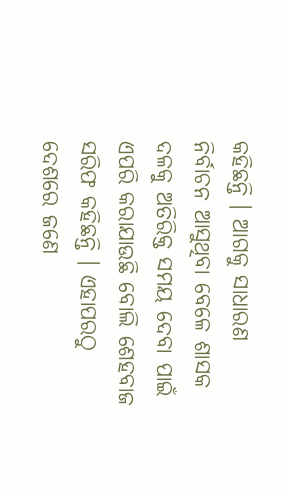କହିଛନ୍ତି । ଆଗକୁ ସାଧାରଣ ନିର୍ବାଚନ ଆସୁଥିବା ବେଳେ ଶାସକ ଦଳକୁ ଅତିରିକ୍ତ ସମୟ ଦେବା ପାଇଁ ଏପରି କରାଯାଉଛି ବୋଲି ଶେହବାଜ ସରିଫ କହିଛନ୍ତି । ଏହାପରଠୁ ଦେଶରେ ଜଣେ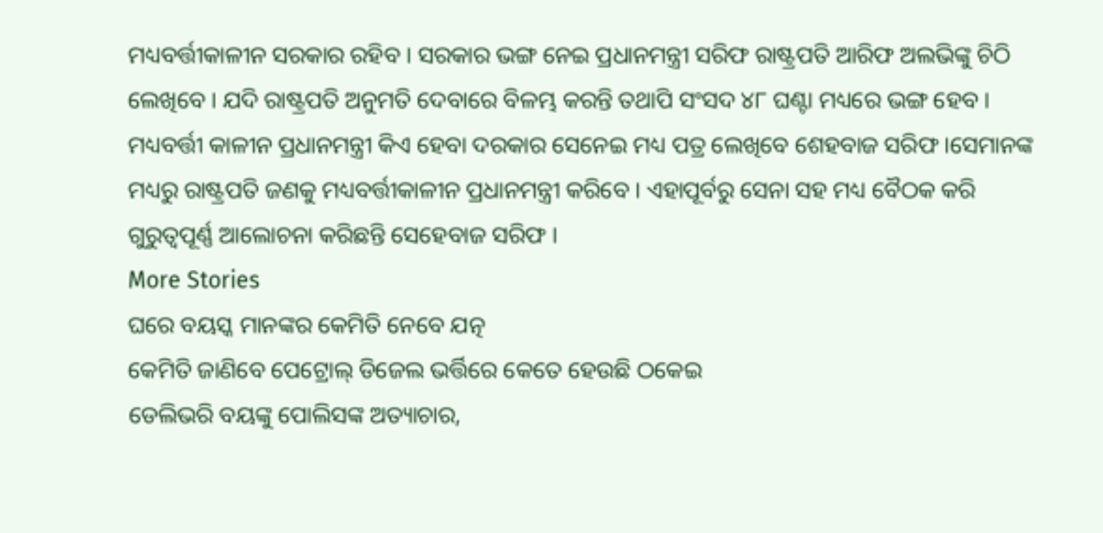ମଧ୍ୟବର୍ତ୍ତୀକାଳୀନ ସରକାର ରହିବ । ସରକାର ଭଙ୍ଗ ନେଇ ପ୍ରଧାନମନ୍ତ୍ରୀ ସରିଫ ରାଷ୍ଟ୍ରପତି ଆରିଫ ଅଲଭିଙ୍କୁ ଚିଠି ଲେଖିବେ । ଯଦି ରାଷ୍ଟ୍ରପତି ଅନୁମତି ଦେବାରେ ବିଳମ୍ଭ କରନ୍ତି ତଥାପି ସଂସଦ ୪୮ ଘଣ୍ଟା ମଧ୍ୟରେ ଭଙ୍ଗ ହେବ । ମଧ୍ୟବର୍ତ୍ତୀ କାଳୀନ ପ୍ରଧାନମନ୍ତ୍ରୀ କିଏ ହେବା ଦରକାର ସେନେଇ ମଧ୍ୟ ପତ୍ର ଲେଖିବେ ଶେହବାଜ ସରିଫ ।ସେମାନଙ୍କ ମଧ୍ୟରୁ ରାଷ୍ଟ୍ରପତି ଜଣକୁ ମଧ୍ୟବର୍ତ୍ତୀକାଳୀନ ପ୍ରଧାନମନ୍ତ୍ରୀ କରିବେ । ଏହାପୂର୍ବରୁ ସେନା ସହ ମଧ୍ୟ ବୈଠକ କରି ଗୁରୁତ୍ବପୂର୍ଣ୍ଣ ଆଲୋଚନା କରିଛନ୍ତି ସେହେବାଜ ସରିଫ ।
More Stories
ଘରେ ବୟସ୍କ ମାନଙ୍କର କେମିତି ନେବେ ଯତ୍ନ
କେମିତି ଜାଣିବେ ପେଟ୍ରୋଲ୍ ଡିଜେଲ ଭର୍ତ୍ତିରେ କେତେ ହେଉଛି ଠକେଇ
ଡେଲିଭରି ବୟଙ୍କୁ ପୋଲିସଙ୍କ ଅତ୍ୟାଚାର,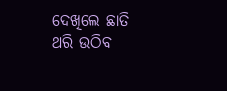ଦେଖିଲେ ଛାତି ଥରି ଉଠିବ